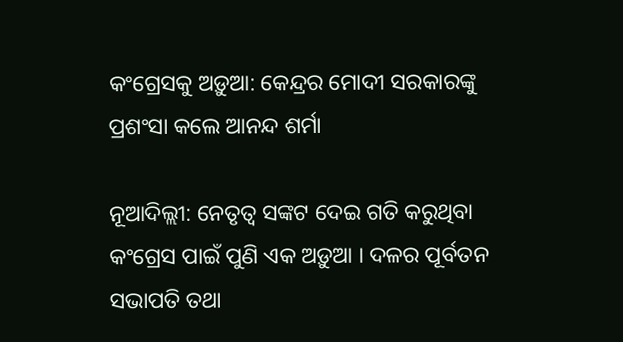କଂଗ୍ରେସକୁ ଅଡ଼ୁଆ: କେନ୍ଦ୍ରର ମୋଦୀ ସରକାରଙ୍କୁ ପ୍ରଶଂସା କଲେ ଆନନ୍ଦ ଶର୍ମା

ନୂଆଦିଲ୍ଲୀ: ନେତୃତ୍ବ ସଙ୍କଟ ଦେଇ ଗତି କରୁଥିବା କଂଗ୍ରେସ ପାଇଁ ପୁଣି ଏକ ଅଡ଼ୁଆ । ଦଳର ପୂର୍ବତନ ସଭାପତି ତଥା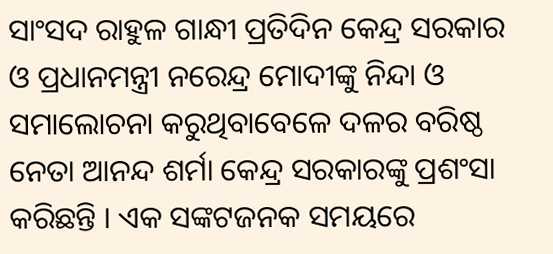ସାଂସଦ ରାହୁଳ ଗାନ୍ଧୀ ପ୍ରତିଦିନ କେନ୍ଦ୍ର ସରକାର ଓ ପ୍ରଧାନମନ୍ତ୍ରୀ ନରେନ୍ଦ୍ର ମୋଦୀଙ୍କୁ ନିନ୍ଦା ଓ ସମାଲୋଚନା କରୁଥିବାବେଳେ ଦଳର ବରିଷ୍ଠ ନେତା ଆନନ୍ଦ ଶର୍ମା କେନ୍ଦ୍ର ସରକାରଙ୍କୁ ପ୍ରଶଂସା କରିଛନ୍ତି । ଏକ ସଙ୍କଟଜନକ ସମୟରେ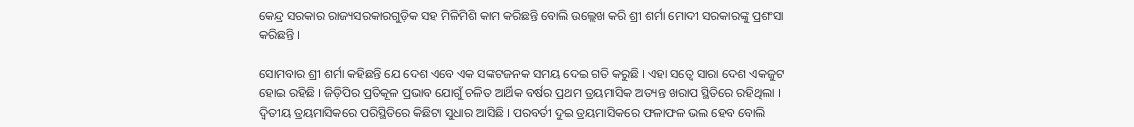କେନ୍ଦ୍ର ସରକାର ରାଜ୍ୟସରକାରଗୁଡ଼ିକ ସହ ମିଳିମିଶି କାମ କରିଛନ୍ତି ବୋଲି ଉଲ୍ଲେଖ କରି ଶ୍ରୀ ଶର୍ମା ମୋଦୀ ସରକାରଙ୍କୁ ପ୍ରଶଂସା କରିଛନ୍ତି ।

ସୋମବାର ଶ୍ରୀ ଶର୍ମା କହିଛନ୍ତି ଯେ ଦେଶ ଏବେ ଏକ ସଙ୍କଟଜନକ ସମୟ ଦେଇ ଗତି କରୁଛି । ଏହା ସତ୍ବେ ସାରା ଦେଶ ଏକଜୁଟ ହୋଇ ରହିଛି । ଜିଡ଼ିପିର ପ୍ରତିକୂଳ ପ୍ରଭାବ ଯୋଗୁଁ ଚଳିତ ଆର୍ଥିକ ବର୍ଷର ପ୍ରଥମ ତ୍ରୟମାସିକ ଅତ୍ୟନ୍ତ ଖରାପ ସ୍ଥିତିରେ ରହିଥିଲା । ଦ୍ବିତୀୟ ତ୍ରୟମାସିକରେ ପରିସ୍ଥିତିରେ କିଛିଟା ସୁଧାର ଆସିଛି । ପରବର୍ତୀ ଦୁଇ ତ୍ରୟମାସିକରେ ଫଳାଫଳ ଭଲ ହେବ ବୋଲି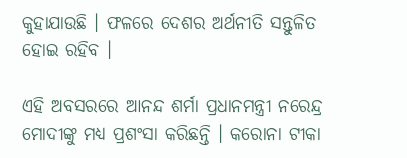କୁହାଯାଉଛି । ଫଳରେ ଦେଶର ଅର୍ଥନୀତି ସନ୍ତୁଳିତ ହୋଇ ରହିବ ।

ଏହି ଅବସରରେ ଆନନ୍ଦ ଶର୍ମା ପ୍ରଧାନମନ୍ତ୍ରୀ ନରେନ୍ଦ୍ର ମୋଦୀଙ୍କୁ ମଧ୍ୟ ପ୍ରଶଂସା କରିଛନ୍ତି । କରୋନା ଟୀକା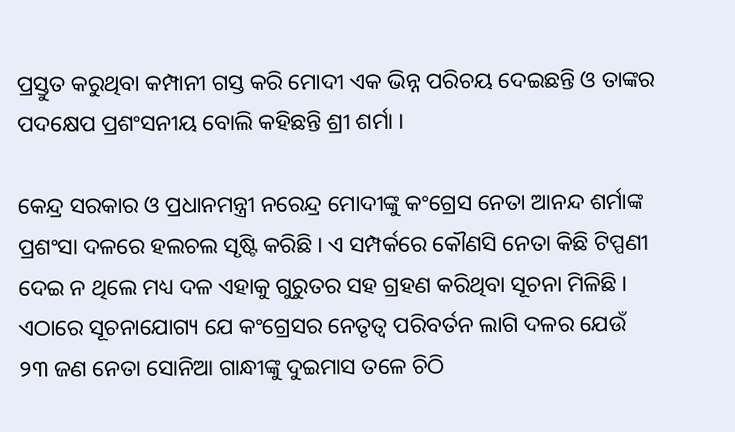ପ୍ରସ୍ତୁତ କରୁଥିବା କମ୍ପାନୀ ଗସ୍ତ କରି ମୋଦୀ ଏକ ଭିନ୍ନ ପରିଚୟ ଦେଇଛନ୍ତି ଓ ତାଙ୍କର ପଦକ୍ଷେପ ପ୍ରଶଂସନୀୟ ବୋଲି କହିଛନ୍ତି ଶ୍ରୀ ଶର୍ମା ।

କେନ୍ଦ୍ର ସରକାର ଓ ପ୍ରଧାନମନ୍ତ୍ରୀ ନରେନ୍ଦ୍ର ମୋଦୀଙ୍କୁ କଂଗ୍ରେସ ନେତା ଆନନ୍ଦ ଶର୍ମାଙ୍କ ପ୍ରଶଂସା ଦଳରେ ହଲଚଲ ସୃଷ୍ଟି କରିଛି । ଏ ସମ୍ପର୍କରେ କୌଣସି ନେତା କିଛି ଟିପ୍ପଣୀ ଦେଇ ନ ଥିଲେ ମଧ୍ୟ ଦଳ ଏହାକୁ ଗୁରୁତର ସହ ଗ୍ରହଣ କରିଥିବା ସୂଚନା ମିଳିଛି । ଏଠାରେ ସୂଚନାଯୋଗ୍ୟ ଯେ କଂଗ୍ରେସର ନେତୃତ୍ବ ପରିବର୍ତନ ଲାଗି ଦଳର ଯେଉଁ ୨୩ ଜଣ ନେତା ସୋନିଆ ଗାନ୍ଧୀଙ୍କୁ ଦୁଇମାସ ତଳେ ଚିଠି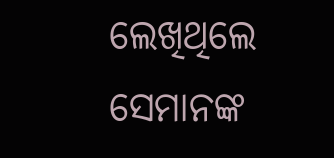ଲେଖିଥିଲେ ସେମାନଙ୍କ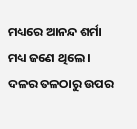ମଧ୍ୟରେ ଆନନ୍ଦ ଶର୍ମା ମଧ୍ୟ ଜଣେ ଥିଲେ । ଦଳର ତଳଠାରୁ ଉପର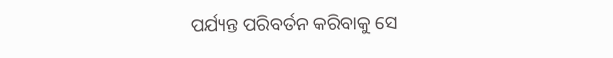ପର୍ଯ୍ୟନ୍ତ ପରିବର୍ତନ କରିବାକୁ ସେ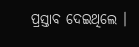ପ୍ରସ୍ତାବ ଦେଇଥିଲେ ।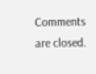Comments are closed.